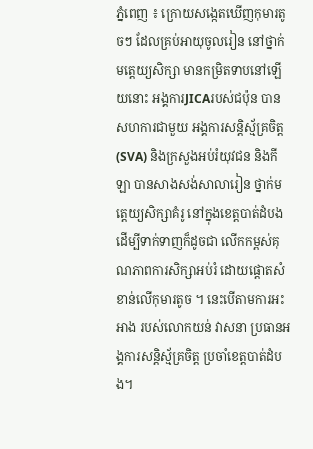ភ្នំពេញ ៖ ក្រោយសង្កេតឃើញកុមារតូចៗ ដែលគ្រប់អាយុចូលរៀន នៅថ្នាក់មត្តេយ្យសិក្សា មានកម្រិតទាបនៅឡើយនោះ អង្គការJICAរបស់ជប៉ុន បានសហការជាមួយ អង្គការសន្តិស្ម័គ្រចិត្ត(SVA) និងក្រសួងអប់រំយុវជន និងកីឡា បានសាងសង់សាលារៀន ថ្នាក់មត្តេយ្យសិក្សាគំរូ នៅក្នុងខេត្តបាត់ដំបង ដើម្បីទាក់ទាញក៏ដូចជា លើកកម្ពស់គុណភាពការសិក្សាអប់រំ ដោយផ្ដោតសំខាន់លើកុមារតូច ។ នេះបើតាមការអះអាង របស់លោកយន់ វាសនា ប្រធានអង្គការសន្តិស្ម័គ្រចិត្ត ប្រចាំខេត្តបាត់ដំបង។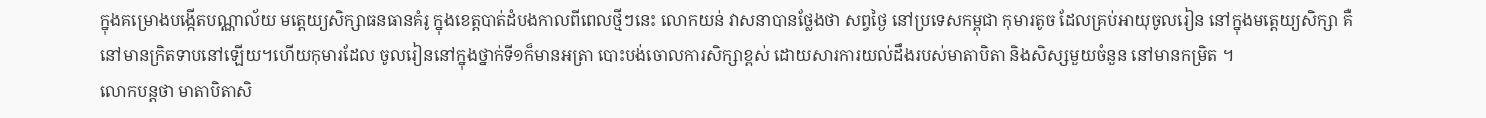ក្នុងគម្រោងបង្កើតបណ្ណាល័យ មត្តេយ្យសិក្សាធនធានគំរូ ក្នុងខេត្តបាត់ដំបងកាលពីពេលថ្មីៗនេះ លោកយន់ វាសនាបានថ្លែងថា សព្វថ្ងៃ នៅប្រទេសកម្ពុជា កុមារតូច ដែលគ្រប់អាយុចូលរៀន នៅក្នុងមត្តេយ្យសិក្សា គឺនៅមានក្រិតទាបនៅឡើយ។ហើយកុមារដែល ចូលរៀននៅក្នុងថ្នាក់ទី១ក៏មានអត្រា បោះបង់ចោលការសិក្សាខ្ពស់ ដោយសារការយល់ដឹងរបស់មាតាបិតា និងសិស្សមួយចំនួន នៅមានកម្រិត ។
លោកបន្តថា មាតាបិតាសិ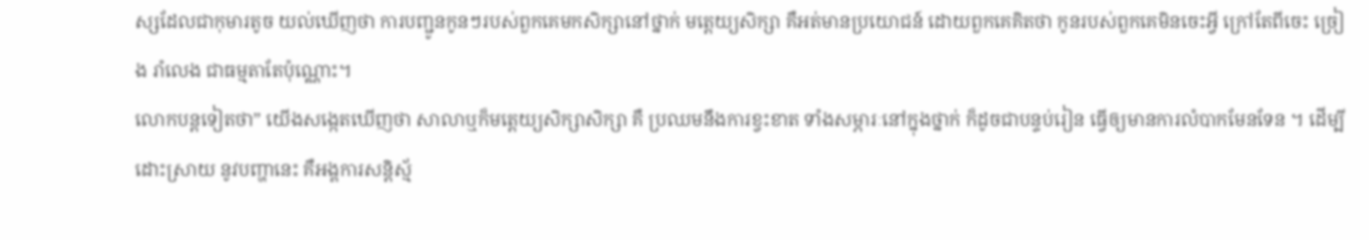ស្សដែលជាកុមារតូច យល់ឃើញថា ការបញ្ជូនកូនៗរបស់ពួកគេមកសិក្សានៅថ្នាក់ មត្តេយ្យសិក្សា គឺអត់មានប្រយោជន៍ ដោយពួកគេគិតថា កូនរបស់ពួកគេមិនចេះអ្វី ក្រៅតែពីចេះ ច្រៀង រាំលេង ជាធម្មតាតែប៉ុណ្ណោះ។
លោកបន្តទៀតថា” យើងសង្កេតឃើញថា សាលាឬក៏មត្តេយ្យសិក្សាសិក្សា គឺ ប្រឈមនឹងការខ្វះខាត ទាំងសម្ភារៈនៅក្នុងថ្នាក់ ក៏ដូចជាបន្ទប់រៀន ធ្វើឲ្យមានការលំបាកមែនទែន ។ ដើម្បីដោះស្រាយ នូវបញ្ហានេះ គឺអង្គការសន្តិស្ម័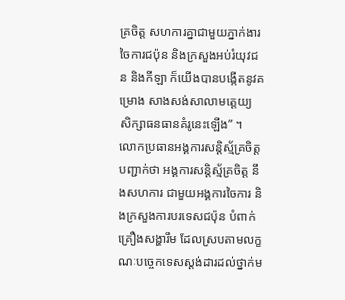គ្រចិត្ត សហការគ្នាជាមួយភ្នាក់ងារចៃការជប៉ុន និងក្រសួងអប់រំយុវជន និងកីឡា ក៏យើងបានបង្កើតនូវគម្រោង សាងសង់សាលាមត្តេយ្យ សិក្សាធនធានគំរូនេះឡើង” ។
លោកប្រធានអង្គការសន្តិស្ម័គ្រចិត្តបញ្ជាក់ថា អង្គការសន្តិស្ម័គ្រចិត្ត នឹងសហការ ជាមួយអង្គការចៃការ និងក្រសួងការបរទេសជប៉ុន បំពាក់ គ្រឿងសង្ហារឹម ដែលស្របតាមលក្ខណៈបច្ចេកទេសស្ដង់ដារដល់ថ្នាក់ម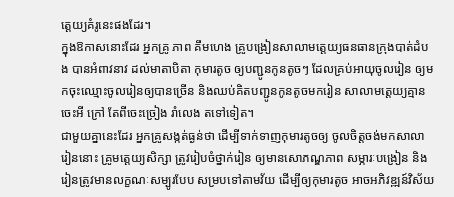ត្តេយ្យគំរូនេះផងដែរ។
ក្នុងឱកាសនោះដែរ អ្នកគ្រូ ភាព គឹមហេង គ្រូបង្រៀនសាលាមត្តេយ្យធនធានក្រុងបាត់ដំបង បានអំពាវនាវ ដល់មាតាបិតា កុមារតូច ឲ្យបញ្ជូនកូនតូចៗ ដែលគ្រប់អាយុចូលរៀន ឲ្យមកចុះឈ្មោះចូលរៀនឲ្យបានច្រើន និងឈប់គិតបញ្ជូនកូនតូចមករៀន សាលាមត្តេយ្យគ្មានចេះអី ក្រៅ តែពីចេះច្រៀង រាំលេង តទៅទៀត។
ជាមួយគ្នានេះដែរ អ្នកគ្រូសង្កត់ធ្ងន់ថា ដើម្បីទាក់ទាញកុមារតូចឲ្យ ចូលចិត្តចង់មកសាលារៀននោះ គ្រូមត្តេយ្យសិក្សា ត្រូវរៀបចំថ្នាក់រៀន ឲ្យមានសោភណ្ឌភាព សម្ភារៈបង្រៀន និងរៀនត្រូវមានលក្ខណៈសម្បូរបែប សម្របទៅតាមវ័យ ដើម្បីឲ្យកុមារតូច អាចអភិវឌ្ឍន៍វិស័យ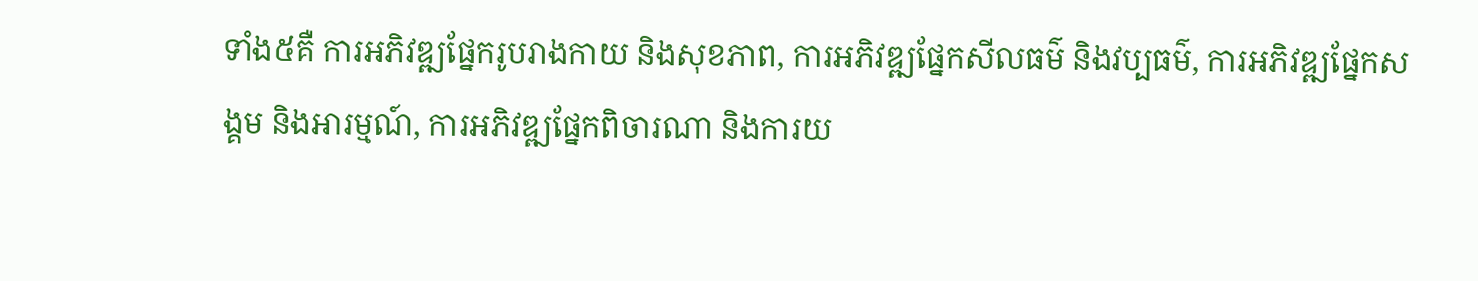ទាំង៥គឺ ការអភិវឌ្ឍផ្នែករូបរាងកាយ និងសុខភាព, ការអភិវឌ្ឍផ្នែកសីលធម៌ និងវប្បធម៌, ការអភិវឌ្ឍផ្នែកសង្គម និងអារម្មណ៍, ការអភិវឌ្ឍផ្នែកពិចារណា និងការយ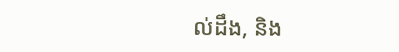ល់ដឹង, និង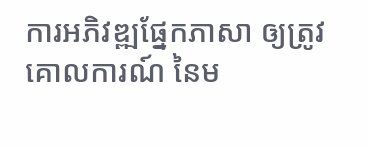ការអភិវឌ្ឍផ្នែកភាសា ឲ្យត្រូវគោលការណ៍ នៃម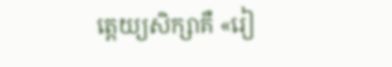ត្តេយ្យសិក្សាគឺ «រៀ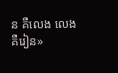ន គឺលេង លេង គឺរៀន»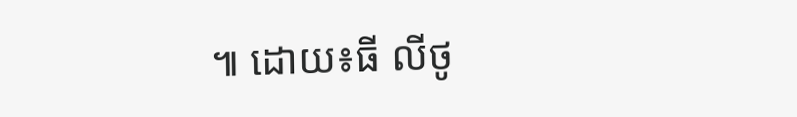៕ ដោយ៖ធី លីថូ